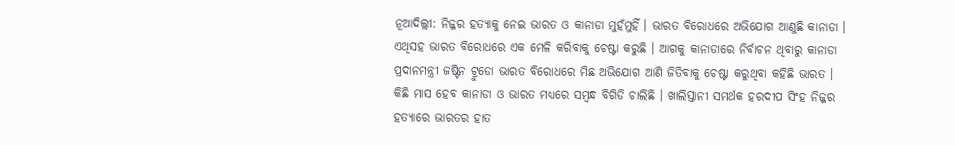ନୂଆଦିଲ୍ଲୀ: ନିଜ୍ଜର ହତ୍ୟାକୁ ନେଇ ଭାରତ ଓ କାନାଡା ମୁହଁମୁହିଁ । ଭାରତ ବିରୋଧରେ ଅଭିଯୋଗ ଆଣୁଛି କାନାଡା । ଏଥିସହ ଭାରତ ବିରୋଧରେ ଏକ ମେଳି କରିବାକୁ ଚେଷ୍ଟା କରୁଛି । ଆଗକୁ କାନାଡାରେ ନିର୍ବାଚନ ଥିବାରୁ କାନାଡା ପ୍ରଦାନମନ୍ତ୍ରୀ ଜଷ୍ଟିନ ଟ୍ରୁଡୋ ଭାରତ ବିରୋଧରେ ମିଛ ଅଭିଯୋଗ ଆଣି ଜିତିବାକୁ ଚେଷ୍ଟା କରୁଥିବା କହିଛି ଭାରତ ।
କିଛି ମାସ ହେବ କାନାଡା ଓ ଭାରତ ମଧ୍ୟରେ ସମ୍ବନ୍ଧ ବିଗିଡି ଚାଲିଛି । ଖାଲିସ୍ତାନୀ ସମର୍ଥକ ହରଦୀପ ସିଂହ ନିଜ୍ଜର ହତ୍ୟାରେ ଭାରତର ହାତ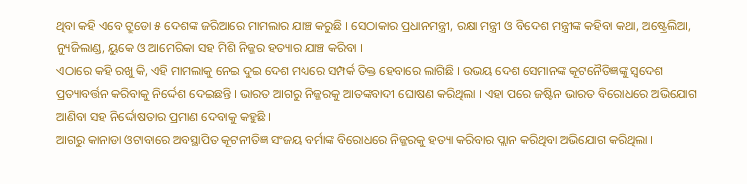ଥିବା କହି ଏବେ ଟ୍ରୁଡୋ ୫ ଦେଶଙ୍କ ଜରିଆରେ ମାମଲାର ଯାଞ୍ଚ କରୁଛି । ସେଠାକାର ପ୍ରଧାନମନ୍ତ୍ରୀ, ରକ୍ଷା ମନ୍ତ୍ରୀ ଓ ବିଦେଶ ମନ୍ତ୍ରୀଙ୍କ କହିବା କଥା, ଅଷ୍ଟ୍ରେଲିଆ, ନ୍ୟୁଜିଲାଣ୍ଡ, ୟୁକେ ଓ ଆମେରିକା ସହ ମିଶି ନିଜ୍ଜର ହତ୍ୟାର ଯାଞ୍ଚ କରିବା ।
ଏଠାରେ କହି ରଖୁ କି, ଏହି ମାମଲାକୁ ନେଇ ଦୁଇ ଦେଶ ମଧ୍ୟରେ ସମ୍ପର୍କ ତିକ୍ତ ହେବାରେ ଲାଗିଛି । ଉଭୟ ଦେଶ ସେମାନଙ୍କ କୂଟନୈତିଜ୍ଞଙ୍କୁ ସ୍ୱଦେଶ ପ୍ରତ୍ୟାବର୍ତ୍ତନ କରିବାକୁ ନିର୍ଦ୍ଦେଶ ଦେଇଛନ୍ତି । ଭାରତ ଆଗରୁ ନିଜ୍ଜରକୁ ଆତଙ୍କବାଦୀ ଘୋଷଣ କରିଥିଲା । ଏହା ପରେ ଜଷ୍ଟିନ ଭାରତ ବିରୋଧରେ ଅଭିଯୋଗ ଆଣିବା ସହ ନିର୍ଦ୍ଦୋଷତାର ପ୍ରମାଣ ଦେବାକୁ କହୁଛି ।
ଆଗରୁ କାନାଡା ଓଟାବାରେ ଅବସ୍ଥାପିତ କୂଟନୀତିଜ୍ଞ ସଂଜୟ ବର୍ମାଙ୍କ ବିରୋଧରେ ନିଜ୍ଜରକୁ ହତ୍ୟା କରିବାର ପ୍ଲାନ କରିଥିବା ଅଭିଯୋଗ କରିଥିଲା ।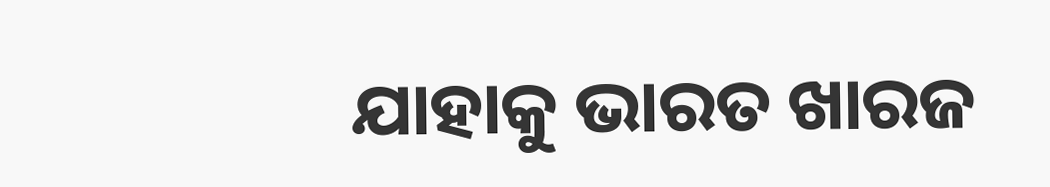ଯାହାକୁ ଭାରତ ଖାରଜ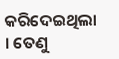କରିଦେଇଥିଲା । ତେଣୁ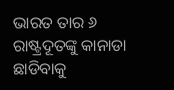ଭାରତ ତାର ୬ ରାଷ୍ଟ୍ରଦୂତଙ୍କୁ କାନାଡା ଛାଡିବାକୁ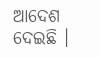ଆଦେଶ ଦେଇଛି ।